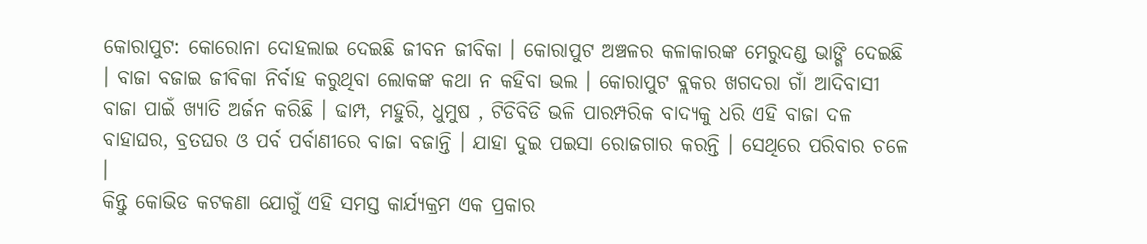କୋରାପୁଟ: କୋରୋନା ଦୋହଲାଇ ଦେଇଛି ଜୀବନ ଜୀବିକା । କୋରାପୁଟ ଅଞ୍ଚଳର କଳାକାରଙ୍କ ମେରୁଦଣ୍ଡ ଭାଙ୍ଗି ଦେଇଛି । ବାଜା ବଜାଇ ଜୀବିକା ନିର୍ବାହ କରୁଥିବା ଲୋକଙ୍କ କଥା ନ କହିବା ଭଲ । କୋରାପୁଟ ବ୍ଲକର ଖଗଦରା ଗାଁ ଆଦିବାସୀ ବାଜା ପାଇଁ ଖ୍ୟାତି ଅର୍ଜନ କରିଛି । ଢାମ୍ପ, ମହୁରି, ଧୁମୁଷ , ଟିଡିବିଡି ଭଳି ପାରମ୍ପରିକ ବାଦ୍ୟକୁ ଧରି ଏହି ବାଜା ଦଳ ବାହାଘର, ବ୍ରତଘର ଓ ପର୍ବ ପର୍ବାଣୀରେ ବାଜା ବଜାନ୍ତି । ଯାହା ଦୁଇ ପଇସା ରୋଜଗାର କରନ୍ତି । ସେଥିରେ ପରିବାର ଚଳେ ।
କିନ୍ତୁ କୋଭିଡ କଟକଣା ଯୋଗୁଁ ଏହି ସମସ୍ତ କାର୍ଯ୍ୟକ୍ରମ ଏକ ପ୍ରକାର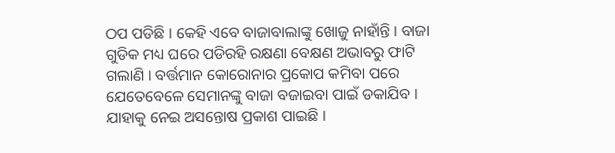ଠପ ପଡିଛି । କେହି ଏବେ ବାଜାବାଲାଙ୍କୁ ଖୋଜୁ ନାହାଁନ୍ତି । ବାଜା ଗୁଡିକ ମଧ୍ୟ ଘରେ ପଡିରହି ରକ୍ଷଣା ବେକ୍ଷଣ ଅଭାବରୁ ଫାଟି ଗଲାଣି । ବର୍ତ୍ତମାନ କୋରୋନାର ପ୍ରକୋପ କମିବା ପରେ ଯେତେବେଳେ ସେମାନଙ୍କୁ ବାଜା ବଜାଇବା ପାଇଁ ଡକାଯିବ । ଯାହାକୁ ନେଇ ଅସନ୍ତୋଷ ପ୍ରକାଶ ପାଇଛି ।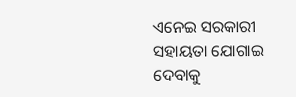ଏନେଇ ସରକାରୀ ସହାୟତା ଯୋଗାଇ ଦେବାକୁ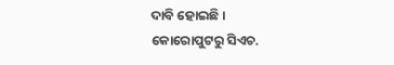ଦାବି ହୋଇଛି ।
କୋରୋପୁଟରୁ ସିଏଚ.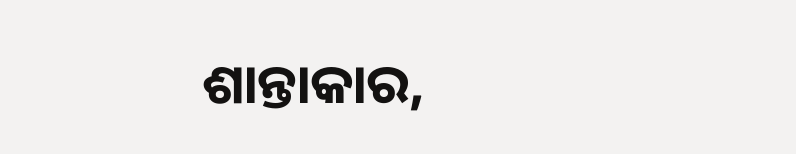ଶାନ୍ତାକାର,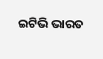ଇଟିଭି ଭାରତ